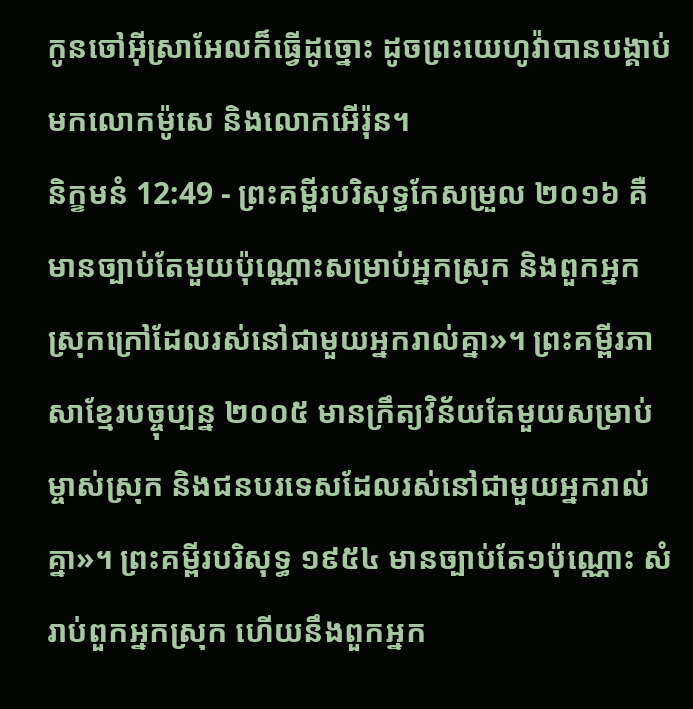កូនចៅអ៊ីស្រាអែលក៏ធ្វើដូច្នោះ ដូចព្រះយេហូវ៉ាបានបង្គាប់មកលោកម៉ូសេ និងលោកអើរ៉ុន។
និក្ខមនំ 12:49 - ព្រះគម្ពីរបរិសុទ្ធកែសម្រួល ២០១៦ គឺមានច្បាប់តែមួយប៉ុណ្ណោះសម្រាប់អ្នកស្រុក និងពួកអ្នកស្រុកក្រៅដែលរស់នៅជាមួយអ្នករាល់គ្នា»។ ព្រះគម្ពីរភាសាខ្មែរបច្ចុប្បន្ន ២០០៥ មានក្រឹត្យវិន័យតែមួយសម្រាប់ម្ចាស់ស្រុក និងជនបរទេសដែលរស់នៅជាមួយអ្នករាល់គ្នា»។ ព្រះគម្ពីរបរិសុទ្ធ ១៩៥៤ មានច្បាប់តែ១ប៉ុណ្ណោះ សំរាប់ពួកអ្នកស្រុក ហើយនឹងពួកអ្នក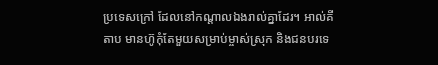ប្រទេសក្រៅ ដែលនៅកណ្តាលឯងរាល់គ្នាដែរ។ អាល់គីតាប មានហ៊ូកុំតែមួយសម្រាប់ម្ចាស់ស្រុក និងជនបរទេ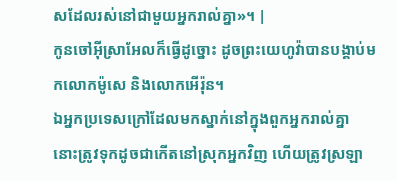សដែលរស់នៅជាមួយអ្នករាល់គ្នា»។ |
កូនចៅអ៊ីស្រាអែលក៏ធ្វើដូច្នោះ ដូចព្រះយេហូវ៉ាបានបង្គាប់មកលោកម៉ូសេ និងលោកអើរ៉ុន។
ឯអ្នកប្រទេសក្រៅដែលមកស្នាក់នៅក្នុងពួកអ្នករាល់គ្នា នោះត្រូវទុកដូចជាកើតនៅស្រុកអ្នកវិញ ហើយត្រូវស្រឡា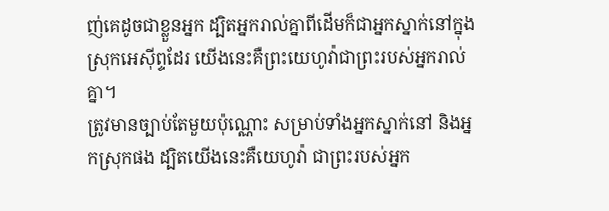ញ់គេដូចជាខ្លួនអ្នក ដ្បិតអ្នករាល់គ្នាពីដើមក៏ជាអ្នកស្នាក់នៅក្នុងស្រុកអេស៊ីព្ទដែរ យើងនេះគឺព្រះយេហូវ៉ាជាព្រះរបស់អ្នករាល់គ្នា។
ត្រូវមានច្បាប់តែមួយប៉ុណ្ណោះ សម្រាប់ទាំងអ្នកស្នាក់នៅ និងអ្នកស្រុកផង ដ្បិតយើងនេះគឺយេហូវ៉ា ជាព្រះរបស់អ្នក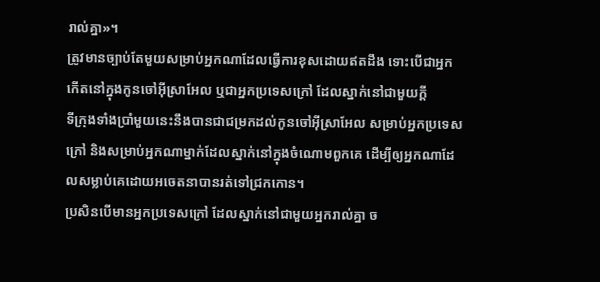រាល់គ្នា»។
ត្រូវមានច្បាប់តែមួយសម្រាប់អ្នកណាដែលធ្វើការខុសដោយឥតដឹង ទោះបើជាអ្នកកើតនៅក្នុងកូនចៅអ៊ីស្រាអែល ឬជាអ្នកប្រទេសក្រៅ ដែលស្នាក់នៅជាមួយក្តី
ទីក្រុងទាំងប្រាំមួយនេះនឹងបានជាជម្រកដល់កូនចៅអ៊ីស្រាអែល សម្រាប់អ្នកប្រទេសក្រៅ និងសម្រាប់អ្នកណាម្នាក់ដែលស្នាក់នៅក្នុងចំណោមពួកគេ ដើម្បីឲ្យអ្នកណាដែលសម្លាប់គេដោយអចេតនាបានរត់ទៅជ្រកកោន។
ប្រសិនបើមានអ្នកប្រទេសក្រៅ ដែលស្នាក់នៅជាមួយអ្នករាល់គ្នា ច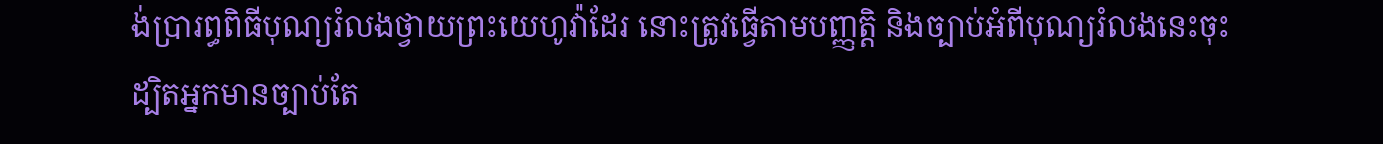ង់ប្រារព្ធពិធីបុណ្យរំលងថ្វាយព្រះយេហូវ៉ាដែរ នោះត្រូវធ្វើតាមបញ្ញត្តិ និងច្បាប់អំពីបុណ្យរំលងនេះចុះ ដ្បិតអ្នកមានច្បាប់តែ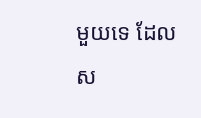មួយទេ ដែលស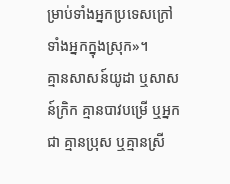ម្រាប់ទាំងអ្នកប្រទេសក្រៅ ទាំងអ្នកក្នុងស្រុក»។
គ្មានសាសន៍យូដា ឬសាសន៍ក្រិក គ្មានបាវបម្រើ ឬអ្នកជា គ្មានប្រុស ឬគ្មានស្រី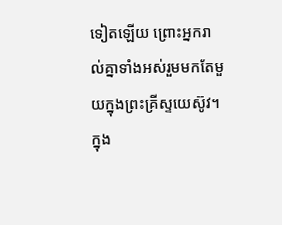ទៀតឡើយ ព្រោះអ្នករាល់គ្នាទាំងអស់រួមមកតែមួយក្នុងព្រះគ្រីស្ទយេស៊ូវ។
ក្នុង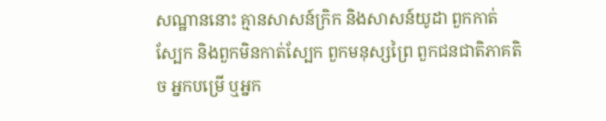សណ្ឋាននោះ គ្មានសាសន៍ក្រិក និងសាសន៍យូដា ពួកកាត់ស្បែក និងពួកមិនកាត់ស្បែក ពួកមនុស្សព្រៃ ពួកជនជាតិភាគតិច អ្នកបម្រើ ឬអ្នក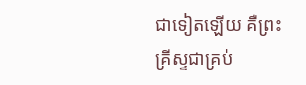ជាទៀតឡើយ គឺព្រះគ្រីស្ទជាគ្រប់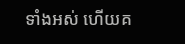ទាំងអស់ ហើយគ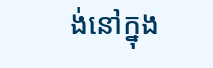ង់នៅក្នុង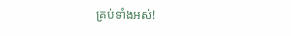គ្រប់ទាំងអស់!